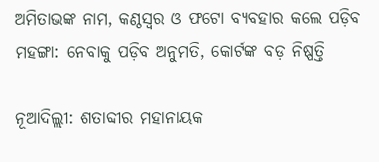ଅମିତାଭଙ୍କ ନାମ, କଣ୍ଠସ୍ୱର ଓ ଫଟୋ ବ୍ୟବହାର କଲେ ପଡ଼ିବ ମହଙ୍ଗା: ନେବାକୁ ପଡ଼ିବ ଅନୁମତି, କୋର୍ଟଙ୍କ ବଡ଼ ନିଷ୍ପତ୍ତି

ନୂଆଦିଲ୍ଲୀ: ଶତାବ୍ଦୀର ମହାନାୟକ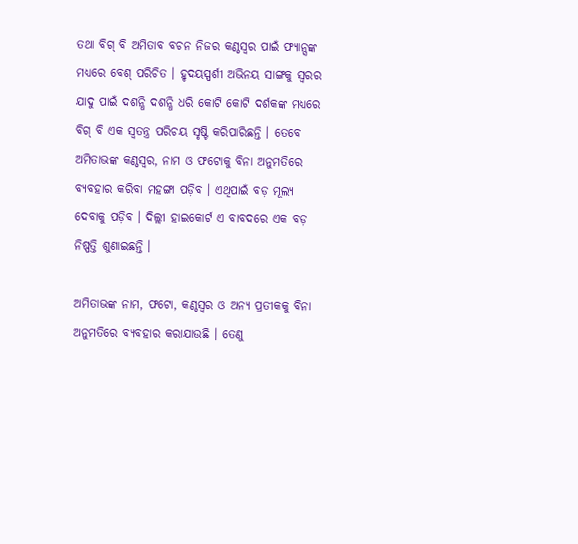ତଥା ବିଗ୍ ବି ଅମିତାବ ବଚନ ନିଜର କଣ୍ଠସ୍ୱର ପାଇଁ ଫ୍ୟାନ୍ସଙ୍କ ମଧ୍ୟରେ ବେଶ୍ ପରିଚିତ । ହୃଦୟସ୍ପର୍ଶୀ ଅଭିନୟ ସାଙ୍ଗକୁ ସ୍ୱରର ଯାଦୁ ପାଇଁ ଦଶନ୍ଧି ଦଶନ୍ଧି ଧରି କୋଟି କୋଟି ଦର୍ଶକଙ୍କ ମଧ୍ୟରେ ବିଗ୍ ବି ଏକ ସ୍ୱତନ୍ତ୍ର ପରିଚୟ ସୃଷ୍ଟି କରିପାରିଛନ୍ତି । ତେବେ ଅମିତାଭଙ୍କ କଣ୍ଠସ୍ୱର, ନାମ ଓ ଫଟୋକୁ ବିନା ଅନୁମତିରେ ବ୍ୟବହାର କରିବା ମହଙ୍ଗା ପଡ଼ିବ । ଏଥିପାଇଁ ବଡ଼ ମୂଲ୍ୟ ଦେବାକୁ ପଡ଼ିବ । ଦିଲ୍ଲୀ ହାଇକୋର୍ଟ ଏ ବାବଦରେ ଏକ ବଡ଼ ନିଷ୍ପତ୍ତି ଶୁଣାଇଛନ୍ତି ।

ଅମିତାଭଙ୍କ ନାମ, ଫଟୋ, କଣ୍ଠସ୍ୱର ଓ ଅନ୍ୟ ପ୍ରତୀକକୁ ବିନା ଅନୁମତିରେ ବ୍ୟବହାର କରାଯାଉଛି । ତେଣୁ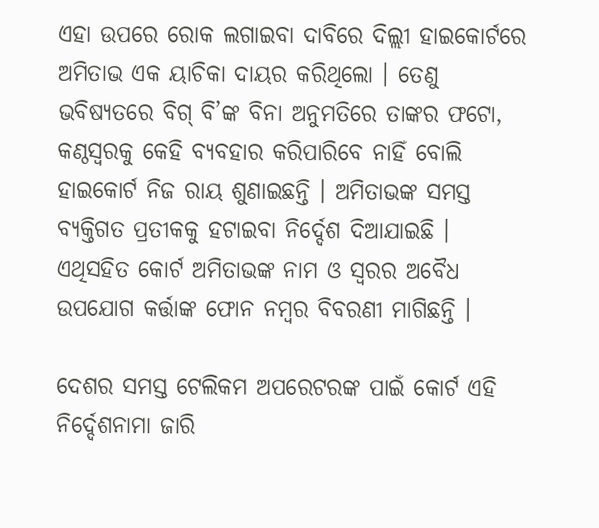ଏହା ଉପରେ ରୋକ ଲଗାଇବା ଦାବିରେ ଦିଲ୍ଲୀ ହାଇକୋର୍ଟରେ ଅମିତାଭ ଏକ ୟାଚିକା ଦାୟର କରିଥିଲୋ । ତେଣୁ ଭବିଷ୍ୟତରେ ବିଗ୍ ବି’ଙ୍କ ବିନା ଅନୁମତିରେ ତାଙ୍କର ଫଟୋ, କଣ୍ଠସ୍ୱରକୁ କେହି ବ୍ୟବହାର କରିପାରିବେ ନାହିଁ ବୋଲି ହାଇକୋର୍ଟ ନିଜ ରାୟ ଶୁଣାଇଛନ୍ତି । ଅମିତାଭଙ୍କ ସମସ୍ତ ବ୍ୟକ୍ତିଗତ ପ୍ରତୀକକୁ ହଟାଇବା ନିର୍ଦ୍ଦେଶ ଦିଆଯାଇଛି । ଏଥିସହିତ କୋର୍ଟ ଅମିତାଭଙ୍କ ନାମ ଓ ସ୍ୱରର ଅବୈଧ ଉପଯୋଗ କର୍ତ୍ତାଙ୍କ ଫୋନ ନମ୍ବର ବିବରଣୀ ମାଗିଛନ୍ତି ।

ଦେଶର ସମସ୍ତ ଟେଲିକମ ଅପରେଟରଙ୍କ ପାଇଁ କୋର୍ଟ ଏହି ନିର୍ଦ୍ଦେଶନାମା ଜାରି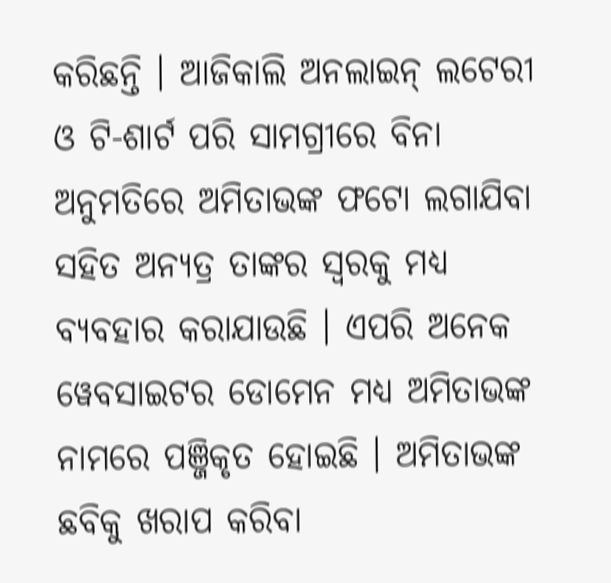କରିଛନ୍ତି । ଆଜିକାଲି ଅନଲାଇନ୍ ଲଟେରୀ ଓ ଟି-ଶାର୍ଟ ପରି ସାମଗ୍ରୀରେ ବିନା ଅନୁମତିରେ ଅମିତାଭଙ୍କ ଫଟୋ ଲଗାଯିବା ସହିତ ଅନ୍ୟତ୍ର ତାଙ୍କର ସ୍ୱରକୁ ମଧ୍ୟ ବ୍ୟବହାର କରାଯାଉଛି । ଏପରି ଅନେକ ୱେବସାଇଟର ଡୋମେନ ମଧ୍ୟ ଅମିତାଭଙ୍କ ନାମରେ ପଞ୍ଜିକୃତ ହୋଇଛି । ଅମିତାଭଙ୍କ ଛବିକୁ ଖରାପ କରିବା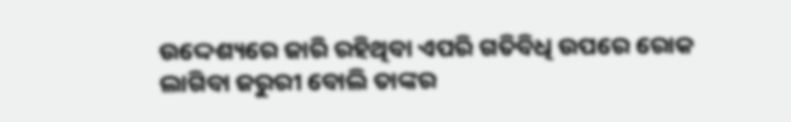ଉଦ୍ଦେଶ୍ୟରେ ଜାରି ରହିଥିବା ଏପରି ଗତିବିଧି ଉପରେ ରୋକ ଲାଗିବା ଜରୁରୀ ବୋଲି ତାଙ୍କର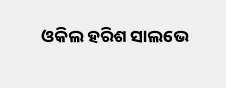ଓକିଲ ହରିଶ ସାଲଭେ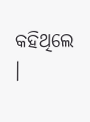କହିଥିଲେ ।